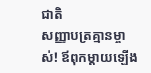ជាតិ
សញ្ញាបត្រគ្មានម្ចាស់! ឪពុកម្តាយឡើង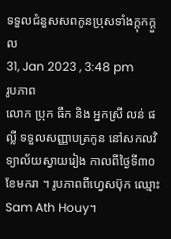ទទួលជំនួសសពកូនប្រុសទាំងក្តុកក្តួល
31, Jan 2023 , 3:48 pm
រូបភាព
លោក ប្រុក ធឹក និង អ្នកស្រី លន់ ផល្លី ទទួលសញ្ញាបត្រកូន នៅសកលវិទ្យាល័យស្វាយរៀង កាលពីថ្ងៃទី៣០ ខែមករា ។ រូបភាពពីហ្វេសប៊ុក ឈ្មោះ Sam Ath Houy។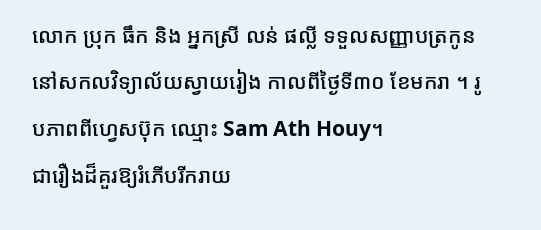លោក ប្រុក ធឹក និង អ្នកស្រី លន់ ផល្លី ទទួលសញ្ញាបត្រកូន នៅសកលវិទ្យាល័យស្វាយរៀង កាលពីថ្ងៃទី៣០ ខែមករា ។ រូបភាពពីហ្វេសប៊ុក ឈ្មោះ Sam Ath Houy។
ជារឿងដ៏គួរឱ្យរំភើបរីករាយ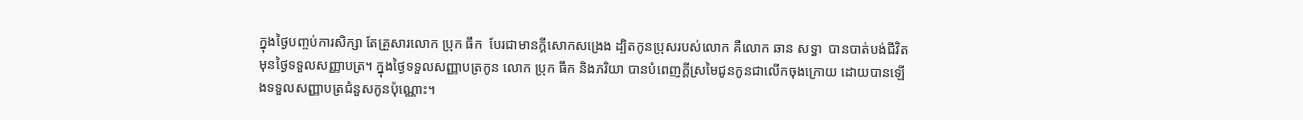ក្នុងថ្ងៃបញ្ចប់ការសិក្សា តែគ្រួសារលោក ប្រុក ធឹក  បែរជាមានក្ដីសោកសង្រេង ដ្បិតកូនប្រុសរបស់លោក គឺលោក ឆាន សទ្ធា  បានបាត់បង់ជីវិតមុនថ្ងៃទទួលសញ្ញាបត្រ។ ក្នុងថ្ងៃទទួលសញ្ញាបត្រកូន លោក ប្រុក ធឹក និងភរិយា បានបំពេញក្ដីស្រមៃជូនកូនជាលើកចុងក្រោយ ដោយបានឡើងទទួលសញ្ញាបត្រជំនួសកូនប៉ុណ្ណោះ។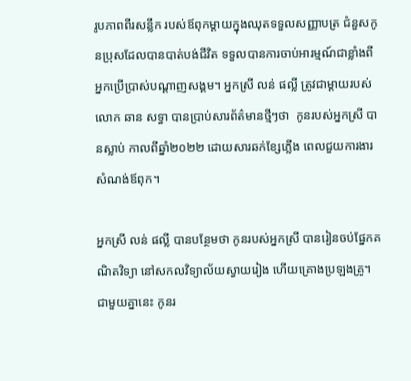រូបភាពពីរសន្លឹក របស់ឪពុកម្ដាយក្នុងឈុតទទួលសញ្ញាបត្រ ជំនួសកូនប្រុសដែលបានបាត់បង់ជីវិត ទទួលបានការចាប់អារម្មណ៍ជាខ្លាំងពីអ្នកប្រើប្រាស់បណ្ដាញសង្គម។ អ្នកស្រី លន់ ផល្លី ត្រូវជាម្ដាយរបស់ លោក ឆាន សទ្ធា បានប្រាប់សារព័ត៌មានថ្មីៗថា  កូនរបស់អ្នកស្រី បានស្លាប់ កាលពីឆ្នាំ២០២២ ដោយសារឆក់ខ្សែភ្លើង ពេលជួយការងារសំណង់ឪពុក។

អ្នកស្រី លន់ ផល្លី បានបន្ថែមថា កូនរបស់អ្នកស្រី បានរៀនចប់ផ្នែកគណិតវិទ្យា នៅសកលវិទ្យាល័យស្វាយរៀង ហើយគ្រោងប្រឡងគ្រូ។ ជាមួយគ្នានេះ កូនរ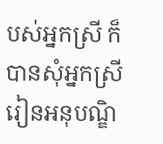បស់អ្នកស្រី ក៏បានសុំអ្នកស្រី រៀនអនុបណ្ឌិ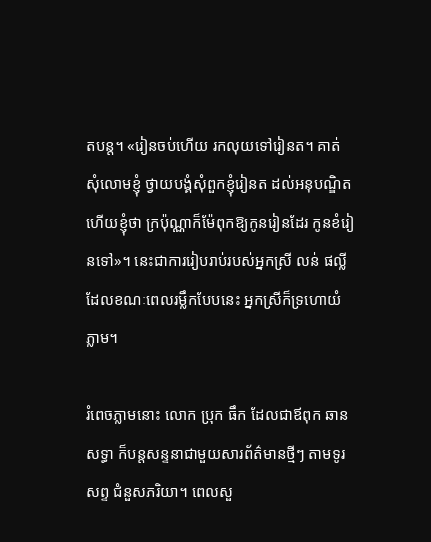តបន្ត។ «រៀនចប់ហើយ រកលុយទៅរៀនត។ គាត់សុំលោមខ្ញុំ ថ្វាយបង្គំសុំពួកខ្ញុំរៀនត ដល់អនុបណ្ឌិត ហើយខ្ញុំថា ក្រប៉ុណ្ណាក៏ម៉ែពុកឱ្យកូនរៀនដែរ កូនខំរៀនទៅ»។ នេះជាការរៀបរាប់របស់អ្នកស្រី លន់ ផល្លី ដែលខណៈពេលរម្លឹកបែបនេះ អ្នកស្រីក៏ទ្រហោយំភ្លាម។

រំពេចភ្លាមនោះ លោក ប្រុក ធឹក ដែលជាឪពុក ឆាន សទ្ធា ក៏បន្តសន្ទនាជាមួយសារព័ត៌មានថ្មីៗ តាមទូរសព្ទ ជំនួសភរិយា។ ពេលសួ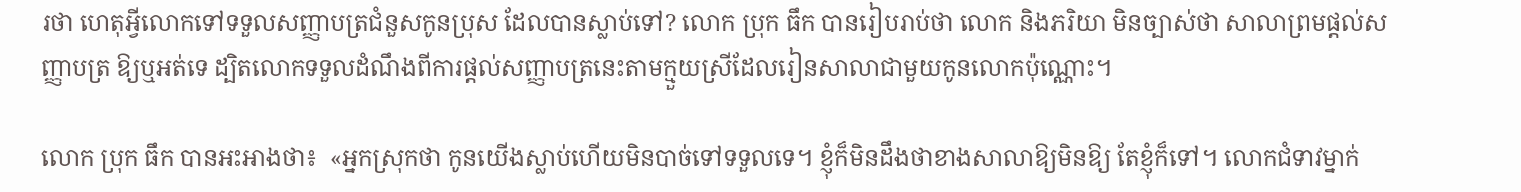រថា ហេតុអ្វីលោកទៅទទួលសញ្ញាបត្រជំនួសកូនប្រុស ដែលបានស្លាប់ទៅ? លោក ប្រុក ធឹក បានរៀបរាប់ថា លោក និងភរិយា មិនច្បាស់ថា សាលាព្រមផ្ដល់សញ្ញាបត្រ ឱ្យឬអត់ទេ ដ្បិតលោកទទួលដំណឹងពីការផ្ដល់សញ្ញាបត្រនេះតាមក្មួយស្រីដែលរៀនសាលាជាមួយកូនលោកប៉ុណ្ណោះ។

លោក ប្រុក ធឹក បានអះអាងថា៖  «អ្នកស្រុកថា កូនយើងស្លាប់ហើយមិនបាច់ទៅទទួលទេ។ ខ្ញុំក៏មិនដឹងថាខាងសាលាឱ្យមិនឱ្យ តែខ្ញុំក៏ទៅ។ លោកជំទាវម្នាក់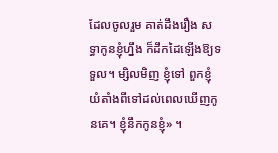ដែលចូលរួម គាត់ដឹងរឿង សទ្ធាកូនខ្ញុំហ្នឹង ក៏ដឹកដៃឡើងឱ្យទទួល។ ម្សិលមិញ ខ្ញុំទៅ ពួកខ្ញុំយំតាំងពីទៅដល់ពេលឃើញកូនគេ។ ខ្ញុំនឹកកូនខ្ញុំ» ។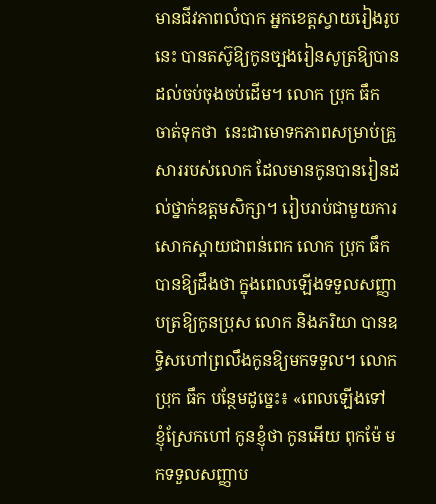មានជីវភាពលំបាក អ្នកខេត្តស្វាយរៀងរូបនេះ បានតស៊ូឱ្យកូនច្បងរៀនសូត្រឱ្យបានដល់ចប់ចុងចប់ដើម។ លោក ប្រុក ធឹក ចាត់ទុកថា  នេះជាមោទកភាពសម្រាប់គ្រួសាររបស់លោក ដែលមានកូនបានរៀនដល់ថ្នាក់ឧត្តមសិក្សា។ រៀបរាប់ជាមួយការសោកស្ដាយជាពន់ពេក លោក ប្រុក ធឹក បានឱ្យដឹងថា ក្នុងពេលឡើងទទួលសញ្ញាបត្រឱ្យកូនប្រុស លោក និងភរិយា បានឧទ្ធិសហៅព្រលឹងកូនឱ្យមកទទួល។ លោក ប្រុក ធឹក បន្ថែមដូច្នេះ៖ «ពេលឡើងទៅ ខ្ញុំស្រែកហៅ កូនខ្ញុំថា កូនអើយ ពុកម៉ែ មកទទួលសញ្ញាប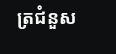ត្រជំនួស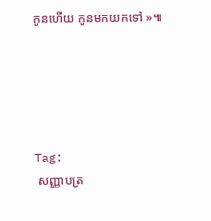កូនហើយ កូនមកយកទៅ »៕





Tag:
 សញ្ញាបត្រ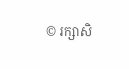© រក្សាសិ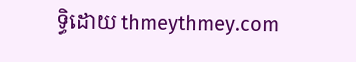ទ្ធិដោយ thmeythmey.com